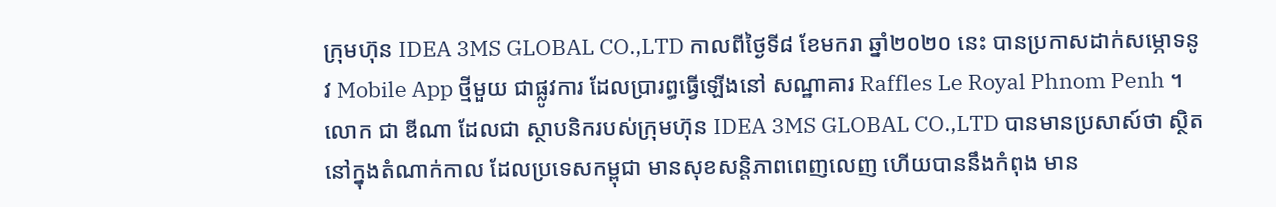ក្រុមហ៊ុន IDEA 3MS GLOBAL CO.,LTD កាលពីថ្ងៃទី៨ ខែមករា ឆ្នាំ២០២០ នេះ បានប្រកាសដាក់សម្ភោទនូវ Mobile App ថ្មីមួយ ជាផ្លូវការ ដែលប្រារព្ធធ្វើឡើងនៅ សណ្ឋាគារ Raffles Le Royal Phnom Penh ។
លោក ជា ឌីណា ដែលជា ស្ថាបនិករបស់ក្រុមហ៊ុន IDEA 3MS GLOBAL CO.,LTD បានមានប្រសាស៍ថា ស្ថិតនៅក្នុងតំណាក់កាល ដែលប្រទេសកម្ពុជា មានសុខសន្តិភាពពេញលេញ ហើយបាននឹងកំពុង មាន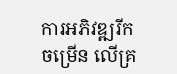ការអភិវឌ្ឍរីកចម្រើន លើគ្រ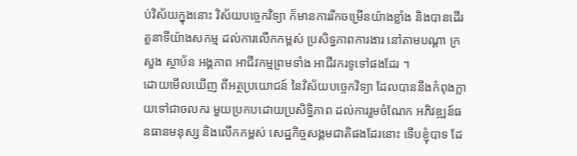ប់វិស័យក្នុងនោះ វិស័យបច្ចេកវិទ្យា ក៏មានការរីកចម្រើនយ៉ាងខ្លាំង និងបានដើរតួនាទីយ៉ាងសកម្ម ដល់ការលើកកម្ពស់ ប្រសិទ្ធភាពការងារ នៅតាមបណ្តា ក្រសួង ស្ថាប័ន អង្គភាព អាជីវកម្មព្រមទាំង អាជីវករទូទៅផងដែរ ។
ដោយមើលឃើញ ពីអត្ថប្រយោជន៍ នៃវិស័យបច្ចេកវិទ្យា ដែលបាននឹងកំពុងក្លាយទៅជាចលករ មួយប្រកបដោយប្រសិទ្ធិភាព ដល់ការរួមចំណែក អភិវឌ្ឍន៍ធនធានមនុស្ស និងលើកកម្ពស់ សេដ្ឋកិច្ចសង្គមជាតិផងដែរនោះ ទើបខ្ញុំបាទ ដែ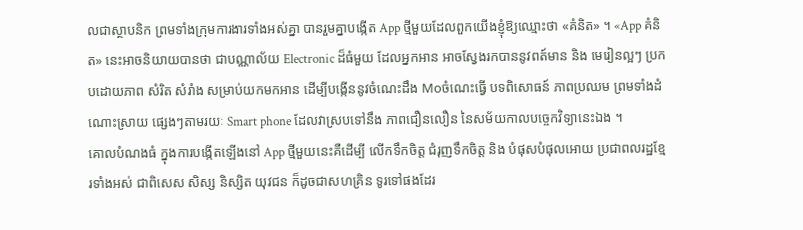លជាស្ថាបនិក ព្រមទាំងក្រុមការងារទាំងអស់គ្នា បានរួមគ្នាបង្កើត App ថ្មីមួយដែលពួកយើងខ្ញុំឱ្យឈ្មោះថា «គំនិត» ។ «App គំនិត» នេះអាចនិយាយបានថា ជាបណ្ណាល័យ Electronic ដ៏ធំមួយ ដែលអ្នកអាន អាចស្វែងរកបាននូវពត៍មាន និង មេរៀនល្អៗ ប្រកបដោយភាព សំរិត សំរាំង សម្រាប់យកមកអាន ដើម្បីបង្កើននូវចំណេះដឹង Moចំណេះធ្វើ បទពិសោធន៍ ភាពប្រឈម ព្រមទាំងដំណោះស្រាយ ផ្សេងៗតាមរយៈ Smart phone ដែលវាស្របទៅនឹង ភាពជឿនលឿន នៃសម័យកាលបច្ចេកវិទ្យានេះឯង ។
គោលបំណងធំ ក្នុងការបង្កើតឡើងនៅ App ថ្មីមួយនេះគឺដើម្បី លើកទឹកចិត្ត ជំរុញទឹកចិត្ត និង បំផុសបំផុលអោយ ប្រជាពលរដ្ឋខ្មែរទាំងអស់ ជាពិសេស សិស្ស និស្សិត យុវជន ក៏ដូចជាសហគ្រិន ទូរទៅផងដែរ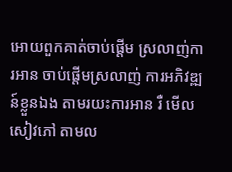អោយពួកគាត់ចាប់ផ្តើម ស្រលាញ់ការអាន ចាប់ផ្តើមស្រលាញ់ ការអភិវឌ្ឍន៍ខ្លួនឯង តាមរយះការអាន រឺ មើលសៀវភៅ តាមល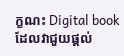ក្ខណះ Digital book ដែលវាជួយផ្តល់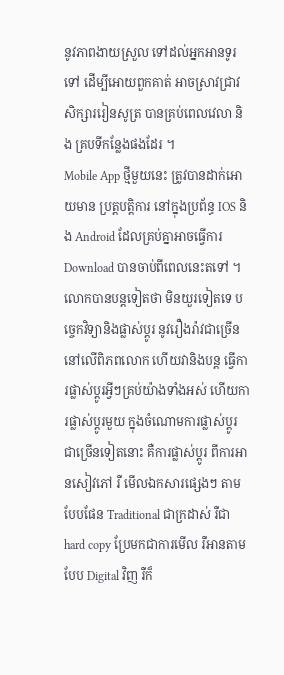នូវភាពងាយស្រួល ទៅដល់អ្នកអានទូរទៅ ដើម្បីអោយពួកគាត់ អាចស្រាវជ្រាវ សិក្សាររៀនសូត្រ បានគ្រប់ពេលវេលា និង គ្របទីកន្លែងផងដែរ ។
Mobile App ថ្មីមួយនេះ ត្រូវបានដាក់អោយមាន ប្រត្តបត្តិការ នៅក្នុងប្រព័ន្ធ IOS និង Android ដែលគ្រប់គ្នាអាចធ្វើការ Download បានចាប់ពីពេលនេះតទៅ ។
លោកបានបន្តទៀតថា មិនយួរទៀតទេ បច្ចេកវិទ្យានិងផ្លាស់ប្តូរ នូវរឿងរ៉ាវជាច្រើន នៅលើពិភពលោក ហើយវានិងបន្ត ធ្វើការផ្លាស់ប្តូរអ្វីៗគ្រប់យ៉ាងទាំងអស់ ហើយការផ្លាស់ប្តូរមួយ ក្នុងចំណោមការផ្លាស់ប្តូរ ជាច្រើនទៀតនោះ គឺការផ្លាស់ប្តូរ ពីការអានសៀវភៅ រឺ មើលឯកសារផ្សេងៗ តាមបែបផែន Traditional ជាក្រដាស់ រឺជា hard copy ប្រែមកជាការមើល រឺអានតាមបែប Digital វិញ រឺក៏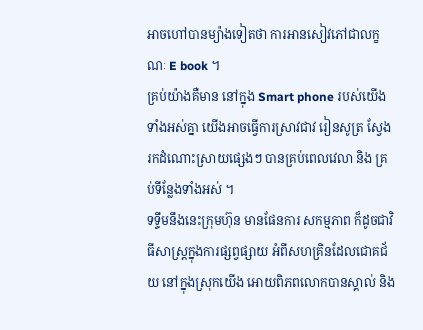អាចហៅបានម្យ៉ាងទៀតថា ការអានសៀវភៅជាលក្ខណៈ E book ។
គ្រប់យ៉ាងគឺមាន នៅក្នុង Smart phone របស់យើងទាំងអស់គ្នា យើងអាចធ្វើការស្រាវជាវ រៀនសូត្រ ស្វែងរកដំណោះស្រាយផ្សេងៗ បានគ្រប់ពេលវេលា និង គ្រប់ទីន្លែងទាំងអស់ ។
ទទ្ទឹមនឹងនេះក្រុមហ៊ុន មានផែនការ សកម្មភាព ក៏ដូចជាវិធីសាស្រ្តក្នុងការផ្សព្វផ្សាយ អំពីសហគ្រិនដែលជោគជ័យ នៅក្នុងស្រុកយើង អោយពិភពលោកបានស្គាល់ និង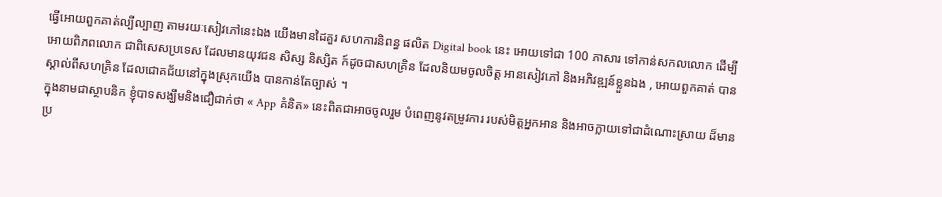ធ្វើអោយពួកគាត់ល្បីល្បាញ តាមរយៈសៀវភៅនេះឯង យើងមានដៃគួរ សហការនិពន្ធ ផលិត Digital book នេះ អោយទៅជា 100 ភាសារ ទៅកាន់សកលលោក ដើម្បីអោយពិភពលោក ជាពិសេសប្រទេស ដែលមានយុវជន សិស្ស និស្សិត ក៍ដូចជាសហគ្រិន ដែលនិយមចូលចិត្ត អានសៀវភៅ និងអភិវឌ្ឍន៍ខ្លួនឯង , អោយពួកគាត់ បានស្គាល់ពីសហគ្រិន ដែលជោគជ័យនៅក្នុងស្រុកយើង បានកាន់តែច្បាស់ ។
ក្នុងនាមជាស្ថាបនិក ខ្ញុំបាទសង្ឃឹមនិងជឿជាក់ថា « App គំនិត» នេះពិតជាអាចចូលរួម បំពេញនូវតម្រូវការ របស់មិត្តអ្នកអាន និងអាចក្លាយទៅជាដំណោះស្រាយ ដ៏មានប្រ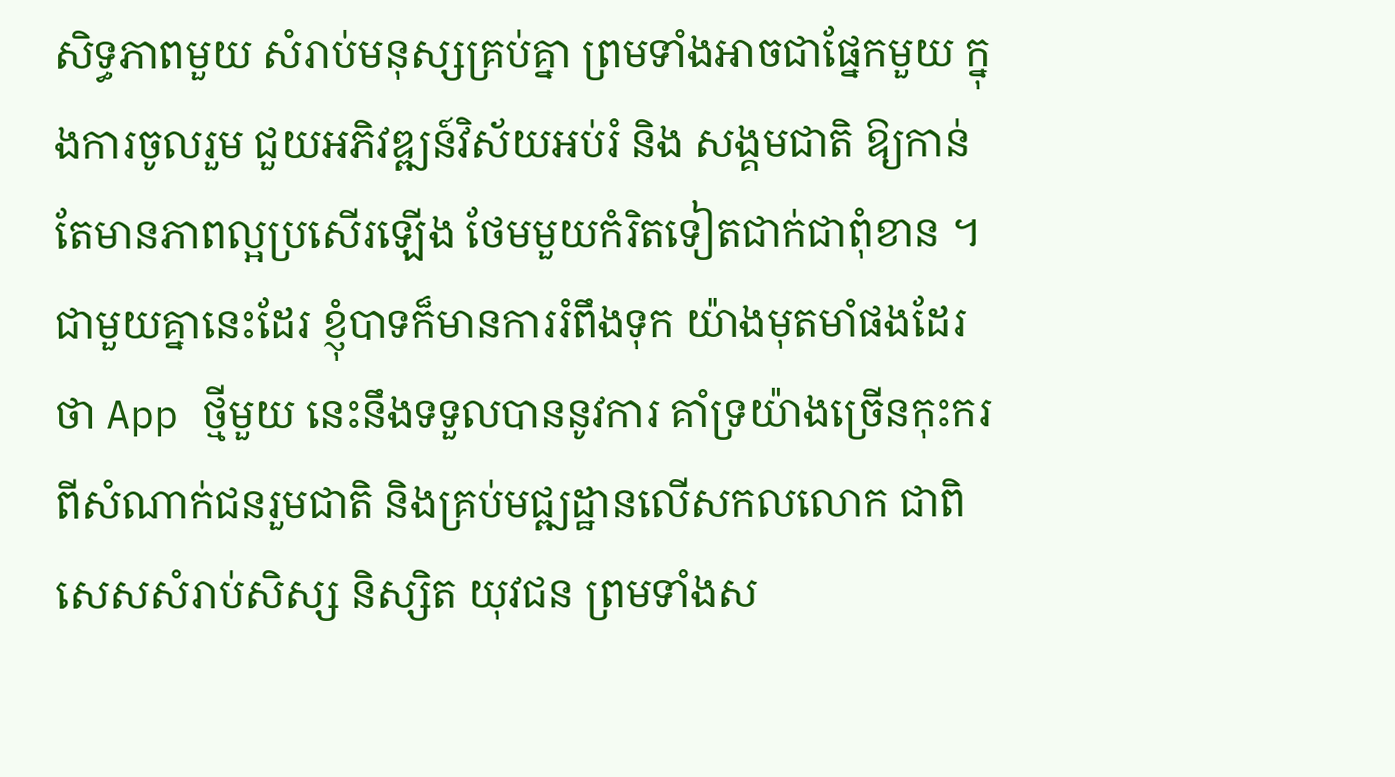សិទ្ធភាពមួយ សំរាប់មនុស្សគ្រប់គ្នា ព្រមទាំងអាចជាផ្នែកមួយ ក្នុងការចូលរួម ជួយអភិវឌ្ឍន៍វិស័យអប់រំ និង សង្គមជាតិ ឱ្យកាន់តែមានភាពល្អប្រសើរឡើង ថែមមួយកំរិតទៀតជាក់ជាពុំខាន ។
ជាមួយគ្នានេះដែរ ខ្ញុំបាទក៏មានការរំពឹងទុក យ៉ាងមុតមាំផងដែរថា App ថ្មីមួយ នេះនឹងទទួលបាននូវការ គាំទ្រយ៉ាងច្រើនកុះករ ពីសំណាក់ជនរួមជាតិ និងគ្រប់មជ្ឍដ្ឋានលើសកលលោក ជាពិសេសសំរាប់សិស្ស និស្សិត យុវជន ព្រមទាំងស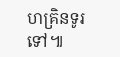ហគ្រិនទូរទៅ៕